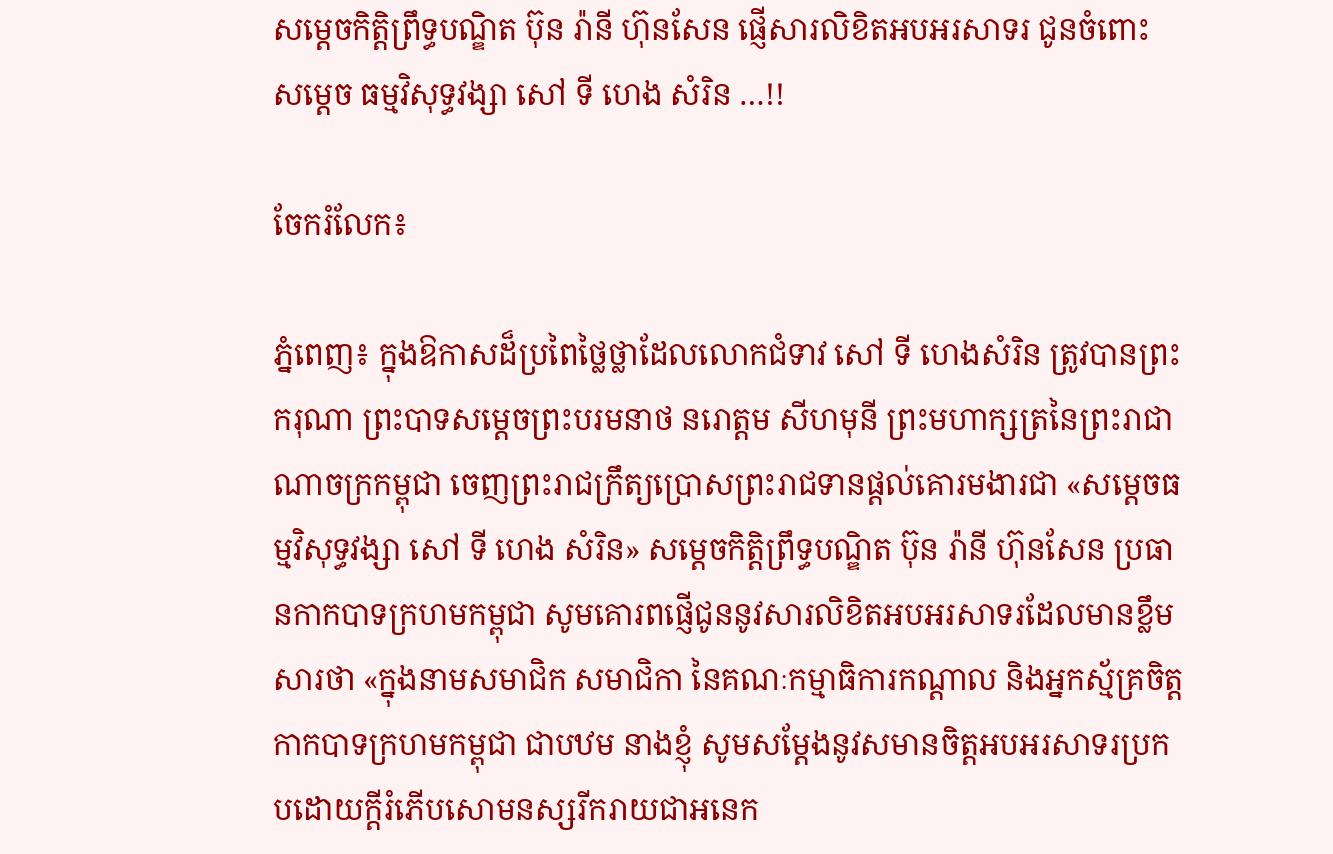សម្តេចកិត្តិព្រឹទ្ធបណ្ឌិត ប៊ុន រ៉ានី ហ៊ុនសែន ផ្ញើសារលិខិតអបអរសាទរ ជូនចំពោះ សម្តេច ធម្មវិសុទ្ធវង្សា សៅ ទី ហេង សំរិន …!!

ចែករំលែក៖

ភ្នំពេញ៖ ក្នុងឱកាសដ៏ប្រពៃថ្លៃថ្លាដែលលោកជំទាវ សៅ ទី ហេងសំរិន ត្រូវបានព្រះករុណា ព្រះបាទសម្តេចព្រះបរមនាថ នរោត្តម សីហមុនី ព្រះមហាក្សត្រនៃព្រះរាជាណាចក្រកម្ពុជា ចេញព្រះរាជក្រឹត្យប្រោសព្រះរាជទានផ្តល់គោរមងារជា «សម្តេចធម្មវិសុទ្ធវង្សា សៅ ទី ហេង សំរិន» សម្តេចកិត្តិព្រឹទ្ធបណ្ឌិត ប៊ុន រ៉ានី ហ៊ុនសែន ប្រធានកាកបាទក្រហមកម្ពុជា សូមគោរពផ្ញើជូននូវសារលិខិតអបអរសាទរដែលមានខ្លឹមសារថា «ក្នុងនាមសមាជិក សមាជិកា នៃគណៈកម្មាធិការកណ្តាល និងអ្នកស្ម័គ្រចិត្តកាកបាទក្រហមកម្ពុជា ជាបឋម នាងខ្ញុំ សូមសម្តែងនូវសមានចិត្តអបអរសាទរប្រកបដោយក្តីរំភើបសោមនស្សរីករាយជាអនេក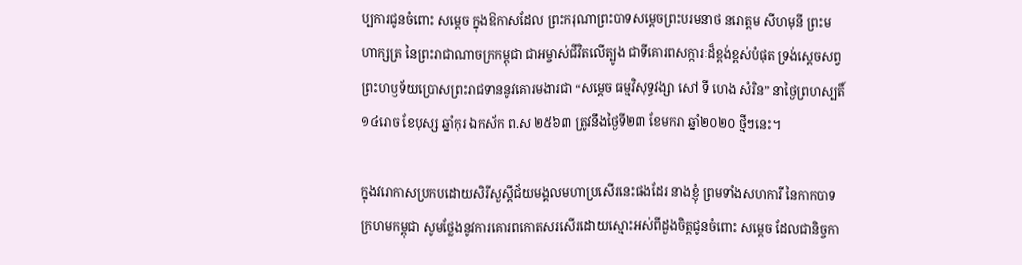ប្បការជូនចំពោះ សម្តេច ក្នុងឱកាសដែល ព្រះករុណាព្រះបាទសម្ដេចព្រះបរមនាថ នរោត្ដម សីហមុនី ព្រះមហាក្សត្រ នៃព្រះរាជាណាចក្រកម្ពុជា ជាអម្ចាស់ជីវិតលើត្បូង ជាទីគោរពសក្ការៈដ៏ខ្ពង់ខ្ពស់បំផុត ទ្រង់ស្តេចសព្វព្រះហឫទ័យប្រោសព្រះរាជទាននូវគោរមងារជា “សម្ដេច ធម្មវិសុទ្ធវង្សា សៅ ទី ហេង សំរិន” នាថ្ងៃព្រហស្បតិ៍ ១៤រោច ខែបុស្ស ឆ្នាំកុរ ឯកស័ក ព.ស ២៥៦៣ ត្រូវនឹងថ្ងៃទី២៣ ខែមករា ឆ្នាំ២០២០ ថ្មីៗនេះ។

ក្នុងវរោកាសប្រកបដោយសិរីសួស្តីជ័យមង្គលមហាប្រសើរនេះផងដែរ នាងខ្ញុំ ព្រមទាំងសហការី នៃកាកបាទក្រហមកម្ពុជា សូមថ្លែងនូវការគោរពកោតសរសើរដោយស្មោះអស់ពីដួងចិត្តជូនចំពោះ សម្តេច ដែលជានិច្ចកា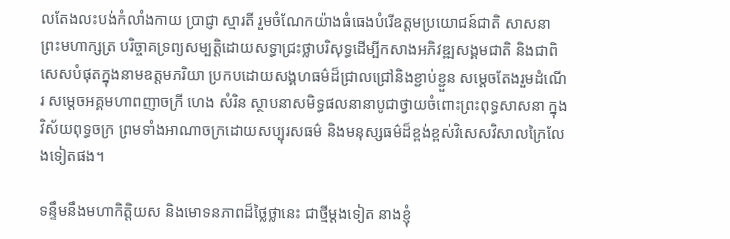លតែងលះបង់កំលាំងកាយ ប្រាជ្ញា ស្មារតី រួមចំណែកយ៉ាងធំធេងបំរើឧត្តមប្រយោជន៍ជាតិ សាសនា ព្រះមហាក្សត្រ បរិច្ចាគទ្រព្យសម្បត្តិដោយសទ្ធាជ្រះថ្លាបរិសុទ្ធដើម្បីកសាងអភិវឌ្ឍសង្គមជាតិ និងជាពិសេសបំផុតក្នុងនាមឧត្តមភរិយា ប្រកបដោយសង្គហធម៌ដ៏ជ្រាលជ្រៅនិងខ្ជាប់ខ្ជួន សម្តេចតែងរួមដំណើរ សម្តេចអគ្គមហាពញាចក្រី ហេង សំរិន ស្ថាបនាសមិទ្ធផលនានាបូជាថ្វាយចំពោះព្រះពុទ្ធសាសនា ក្នុងវិស័យពុទ្ធចក្រ ព្រមទាំងអាណាចក្រដោយសប្បុរសធម៌ និងមនុស្សធម៌ដ៏ខ្ពង់ខ្ពស់វិសេសវិសាលក្រៃលែងទៀតផង។

ទន្ទឹមនឹងមហាកិត្តិយស និងមោទនភាពដ៏ថ្លៃថ្លានេះ ជាថ្មីម្តងទៀត នាងខ្ញុំ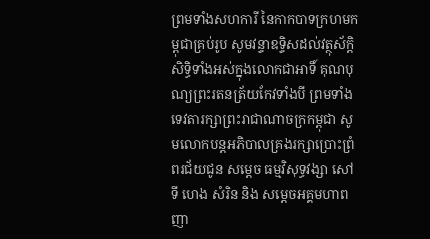ព្រមទាំងសហការី នៃកាកបាទក្រហមកម្ពុជាគ្រប់រូប សូមវន្ទាឧទ្ទិសដល់វត្ថុស័ក្តិសិទ្ធិទាំងអស់ក្នុងលោកជាអាទិ៍ គុណបុណ្យព្រះរតនត្រ័យកែវទាំងបី ព្រមទាំងទេវតារក្សាព្រះរាជាណាចក្រកម្ពុជា សូមលោកបន្តអភិបាលគ្រងរក្សាប្រោះព្រំពរជ័យជូន សម្ដេច ធម្មវិសុទ្ធវង្សា សៅ ទី ហេង សំរិន និង សម្ដេចអគ្គមហាពញា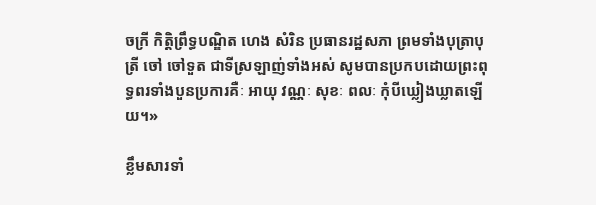ចក្រី កិត្តិព្រឹទ្ធបណ្ឌិត ហេង សំរិន ប្រធានរដ្ឋសភា ព្រមទាំងបុត្រាបុត្រី ចៅ ចៅទួត ជាទីស្រឡាញ់ទាំងអស់ សូមបានប្រកបដោយព្រះពុទ្ធពរទាំងបួនប្រការគឺៈ អាយុ វណ្ណៈ សុខៈ ពលៈ កុំបីឃ្លៀងឃ្លាតឡើយ។»

ខ្លឹមសារទាំ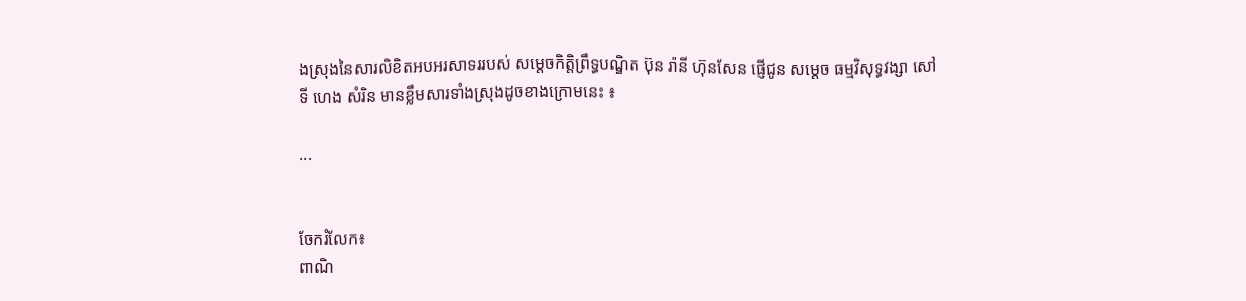ងស្រុងនៃសារលិខិតអបអរសាទររបស់ សម្តេចកិត្តិព្រឹទ្ធបណ្ឌិត ប៊ុន រ៉ានី ហ៊ុនសែន ផ្ញេីជូន សម្ដេច ធម្មវិសុទ្ធវង្សា សៅ ទី ហេង សំរិន មានខ្លឹមសារទាំងស្រុងដូចខាងក្រោមនេះ ៖

...


ចែករំលែក៖
ពាណិ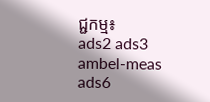ជ្ជកម្ម៖
ads2 ads3 ambel-meas ads6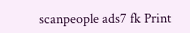scanpeople ads7 fk Print